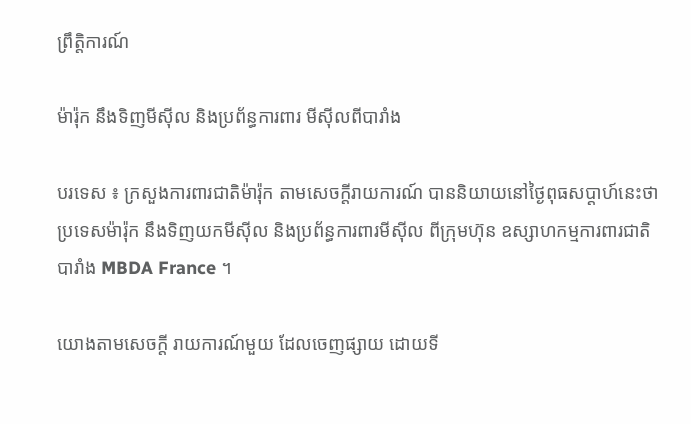ព្រឹត្តិការណ៍

ម៉ារ៉ុក នឹងទិញមីស៊ីល និងប្រព័ន្ធការពារ មីស៊ីលពីបារាំង

បរទេស ៖ ក្រសួងការពារជាតិម៉ារ៉ុក តាមសេចក្តីរាយការណ៍ បាននិយាយនៅថ្ងៃពុធសប្ដាហ៍នេះថា ប្រទេសម៉ារ៉ុក នឹងទិញយកមីស៊ីល និងប្រព័ន្ធការពារមីស៊ីល ពីក្រុមហ៊ុន ឧស្សាហកម្មការពារជាតិ បារាំង MBDA France ។

យោងតាមសេចក្តី រាយការណ៍មួយ ដែលចេញផ្សាយ ដោយទី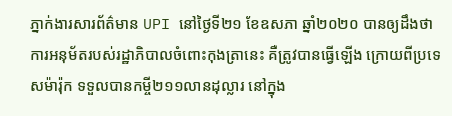ភ្នាក់ងារសារព័ត៌មាន UPI នៅថ្ងៃទី២១ ខែឧសភា ឆ្នាំ២០២០ បានឲ្យដឹងថា ការអនុម័តរបស់រដ្ឋាភិបាលចំពោះកុងត្រានេះ គឺត្រូវបានធ្វើឡើង ក្រោយពីប្រទេសម៉ារ៉ុក ទទួលបានកម្ចី២១១លានដុល្លារ នៅក្នុង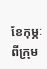ខែកុម្ភៈ ពីក្រុម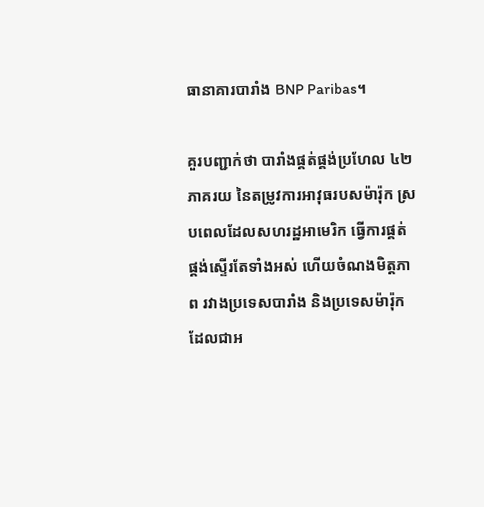ធានាគារបារាំង BNP Paribas។

គួរបញ្ជាក់ថា បារាំងផ្គត់ផ្គង់ប្រហែល ៤២ភាគរយ នៃតម្រូវការអាវុធរបសម៉ារ៉ុក ស្របពេលដែលសហរដ្ឋអាមេរិក ធ្វើការផ្គត់ផ្គង់ស្ទើរតែទាំងអស់ ហើយចំណងមិត្តភាព រវាងប្រទេសបារាំង និងប្រទេសម៉ារ៉ុក ដែលជាអ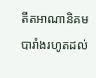តីតអាណានិគម បារាំងរហូតដល់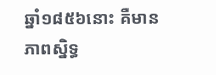ឆ្នាំ១៨៥៦នោះ គឺមានភាពស្និទ្ធ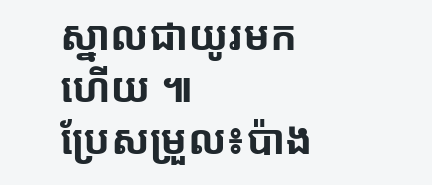ស្នាលជាយូរមកហើយ ៕
ប្រែសម្រួល៖ប៉ាង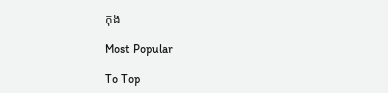កុង

Most Popular

To Top